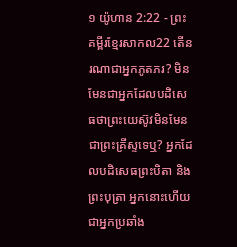១ យ៉ូហាន 2:22 - ព្រះគម្ពីរខ្មែរសាកល22 តើនរណាជាអ្នកភូតភរ? មិនមែនជាអ្នកដែលបដិសេធថាព្រះយេស៊ូវមិនមែនជាព្រះគ្រីស្ទទេឬ? អ្នកដែលបដិសេធព្រះបិតា និងព្រះបុត្រា អ្នកនោះហើយ ជាអ្នកប្រឆាំង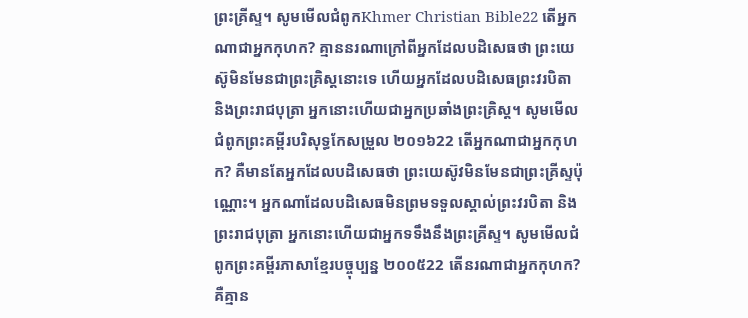ព្រះគ្រីស្ទ។ សូមមើលជំពូកKhmer Christian Bible22 តើអ្នកណាជាអ្នកកុហក? គ្មាននរណាក្រៅពីអ្នកដែលបដិសេធថា ព្រះយេស៊ូមិនមែនជាព្រះគ្រិស្ដនោះទេ ហើយអ្នកដែលបដិសេធព្រះវរបិតា និងព្រះរាជបុត្រា អ្នកនោះហើយជាអ្នកប្រឆាំងព្រះគ្រិស្ដ។ សូមមើលជំពូកព្រះគម្ពីរបរិសុទ្ធកែសម្រួល ២០១៦22 តើអ្នកណាជាអ្នកកុហក? គឺមានតែអ្នកដែលបដិសេធថា ព្រះយេស៊ូវមិនមែនជាព្រះគ្រីស្ទប៉ុណ្ណោះ។ អ្នកណាដែលបដិសេធមិនព្រមទទួលស្គាល់ព្រះវរបិតា និងព្រះរាជបុត្រា អ្នកនោះហើយជាអ្នកទទឹងនឹងព្រះគ្រីស្ទ។ សូមមើលជំពូកព្រះគម្ពីរភាសាខ្មែរបច្ចុប្បន្ន ២០០៥22 តើនរណាជាអ្នកកុហក? គឺគ្មាន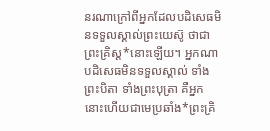នរណាក្រៅពីអ្នកដែលបដិសេធមិនទទួលស្គាល់ព្រះយេស៊ូ ថាជាព្រះគ្រិស្ត*នោះឡើយ។ អ្នកណាបដិសេធមិនទទួលស្គាល់ ទាំងព្រះបិតា ទាំងព្រះបុត្រា គឺអ្នកនោះហើយជាមេប្រឆាំង*ព្រះគ្រិ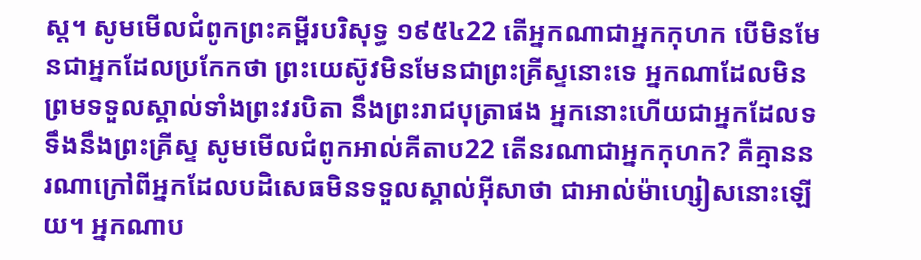ស្ត។ សូមមើលជំពូកព្រះគម្ពីរបរិសុទ្ធ ១៩៥៤22 តើអ្នកណាជាអ្នកកុហក បើមិនមែនជាអ្នកដែលប្រកែកថា ព្រះយេស៊ូវមិនមែនជាព្រះគ្រីស្ទនោះទេ អ្នកណាដែលមិនព្រមទទួលស្គាល់ទាំងព្រះវរបិតា នឹងព្រះរាជបុត្រាផង អ្នកនោះហើយជាអ្នកដែលទទឹងនឹងព្រះគ្រីស្ទ សូមមើលជំពូកអាល់គីតាប22 តើនរណាជាអ្នកកុហក? គឺគ្មាននរណាក្រៅពីអ្នកដែលបដិសេធមិនទទួលស្គាល់អ៊ីសាថា ជាអាល់ម៉ាហ្សៀសនោះឡើយ។ អ្នកណាប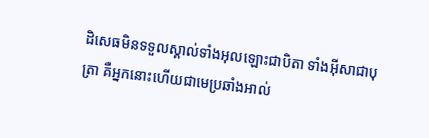ដិសេធមិនទទួលស្គាល់ទាំងអុលឡោះជាបិតា ទាំងអ៊ីសាជាបុត្រា គឺអ្នកនោះហើយជាមេប្រឆាំងអាល់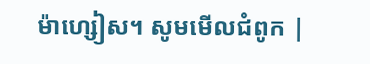ម៉ាហ្សៀស។ សូមមើលជំពូក |